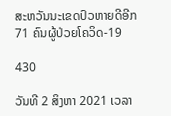ສະຫວັນນະເຂດປົວຫາຍດີອີກ 71 ຄົນຜູ້ປ່ວຍໂຄວິດ-19

430

ວັນທີ 2 ສິງຫາ 2021 ເວລາ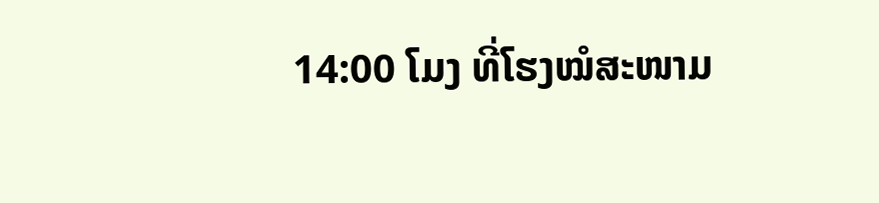14:00 ໂມງ ທີ່ໂຮງໝໍສະໜາມ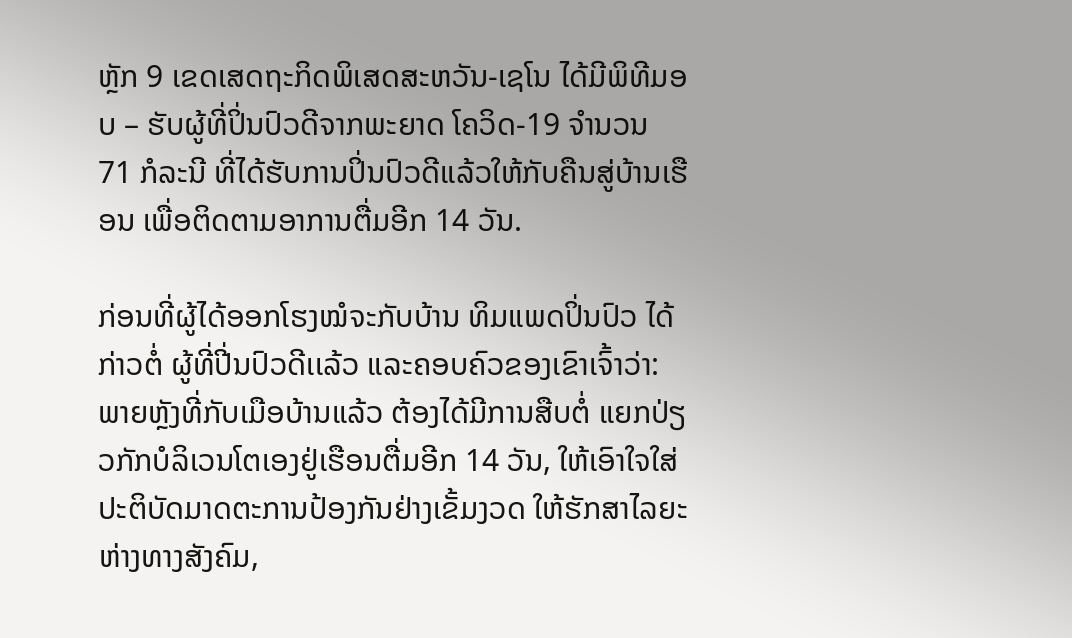ຫຼັກ 9 ເຂດເສດຖະກິດພິເສດສະຫວັນ-ເຊໂນ ໄດ້ມີພິທີມອບ – ຮັບຜູ້ທີ່ປິ່ນປົວດີຈາກພະຍາດ ໂຄວິດ-19 ຈຳນວນ 71 ກໍລະນີ ທີ່ໄດ້ຮັບການປິ່ນປົວດີແລ້ວໃຫ້ກັບຄືນສູ່ບ້ານເຮືອນ ເພື່ອຕິດຕາມອາການຕື່ມອີກ 14 ວັນ.

ກ່ອນທີ່ຜູ້ໄດ້ອອກໂຮງໝໍຈະກັບບ້ານ ທິມແພດປິ່ນປົວ ໄດ້ກ່າວຕໍ່ ຜູ້ທີ່ປີ່ນປົວດີເເລ້ວ ແລະຄອບຄົວຂອງເຂົາເຈົ້າວ່າ: ພາຍຫຼັງທີ່ກັບເມືອບ້ານແລ້ວ ຕ້ອງໄດ້ມີການສືບຕໍ່ ແຍກປ່ຽວກັກບໍລິເວນໂຕເອງຢູ່ເຮືອນຕື່ມອີກ 14 ວັນ, ໃຫ້ເອົາໃຈໃສ່ປະຕິບັດມາດຕະການປ້ອງກັນຢ່າງເຂັ້ມງວດ ໃຫ້ຮັກສາໄລຍະຫ່າງທາງສັງຄົມ,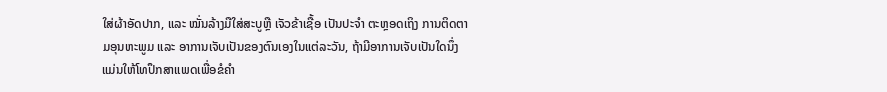ໃສ່ຜ້າອັດປາກ, ແລະ ໝັ່ນລ້າງມືໃສ່ສະບູຫຼື ເຈັວຂ້າເຊື້ອ ເປັນປະຈໍາ ຕະຫຼອດເຖິງ ການຕິດຕາມອຸນຫະພູມ ແລະ ອາການເຈັບເປັນຂອງຕົນເອງໃນແຕ່ລະວັນ, ຖ້າມີອາການເຈັບເປັນໃດນຶ່ງ ແມ່ນໃຫ້ໂທປຶກສາແພດເພື່ອຂໍຄໍາ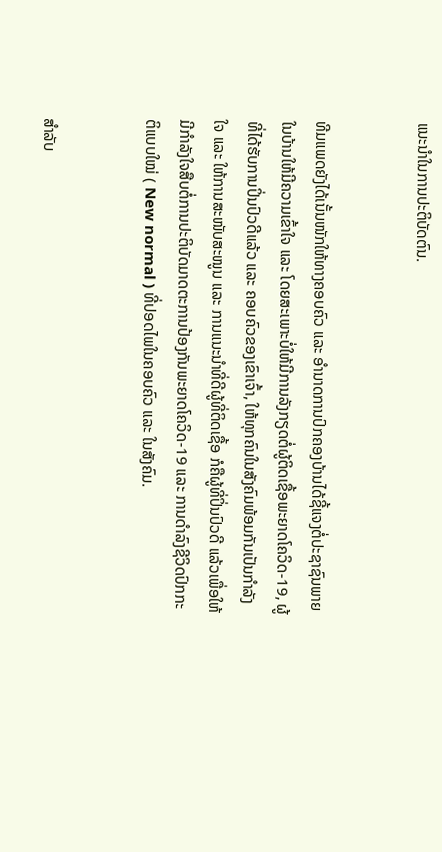ແນະນໍາໃນການປະຕິບັດຕົນ.


ທີມແພດຍັງໄດ້ເນັ້ນໜັກໃຫ້ທາງຄອບຄົວ ແລະ ອໍານາດການປົກຄອງບ້ານໄດ້ຊີ້ແຈງຕໍ່ປະຊາຊົນພາຍໃນບ້ານໃຫ້ມີຄວາມເຂົ້າໃຈ ແລະ ໂດຍສະເພາະບໍ່ໃຫ້ມີການລັງກຽດຕໍ່ຜູ້ຕິດເຊື້ອພະຍາດໂຄວິດ-19, ຜູ້ທີ່ໄດ້ຮັບການປິ່ນປົວດີແລ້ວ ແລະ ຄອບຄົວຂອງເຂົາເຈົ້າ, ໃຫ້ທຸກຄົນໃນສັງຄົມພ້ອມກັນເປັນກຳລັງໃຈ ແລະ ໃຫ້ການສະໜັບສະໜູນ ແລະ ການແນະນຳທີ່ດີຜູ້ທີ່ຕິດເຊື້ອ ກໍຄືຜູ້ທີ່ປິ່ນປົວດີ ແລ້ວເພື່ອໃຫ້ມີກຳລັງໃຈສືບຕໍ່ການປະຕິບັດມາດຕະການປ້ອງກັນພະຍາດໂຄວິດ-19 ແລະ ການດໍາລົງຊີວິດປົກກະຕິແບບໃໝ່ ( New normal ) ທີ່ປອດໄພໃນຄອບຄົວ ແລະ ໃນສັງຄົມ.


ສຳລັບ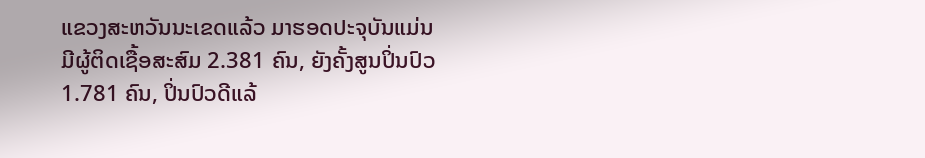ແຂວງສະຫວັນນະເຂດແລ້ວ ມາຮອດປະຈຸບັນແມ່ນມີຜູ້ຕິດເຊື້ອສະສົມ 2.381 ຄົນ, ຍັງຄັ້ງສູນປິ່ນປົວ 1.781 ຄົນ, ປິ່ນປົວດີແລ້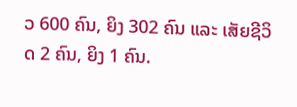ວ 600 ຄົນ, ຍິງ 302 ຄົນ ແລະ ເສັຍຊີວິດ 2 ຄົນ, ຍິງ 1 ຄົນ.